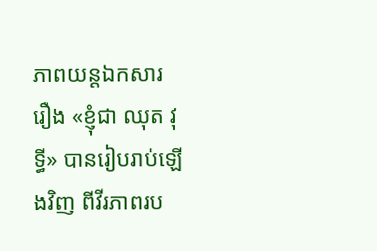ភាពយន្ដឯកសារ រឿង «ខ្ញុំជា ឈុត វុទ្ធី» បានរៀបរាប់ឡើងវិញ ពីវីរភាពរប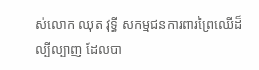ស់លោក ឈុត វុទ្ធី សកម្មជនការពារព្រៃឈើដ៏ល្បីល្បាញ ដែលបា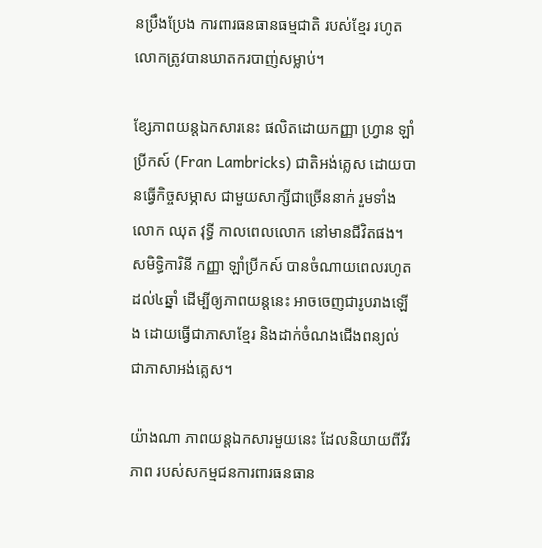នប្រឹងប្រែង ការពារធនធានធម្មជាតិ របស់ខ្មែរ រហូតលោកត្រូវបានឃាតករបាញ់សម្លាប់។

ខ្សែភាពយន្ដឯកសារនេះ ផលិតដោយកញ្ញា ហ្វ្រាន ឡាំប្រីកស៍ (Fran Lambricks) ជាតិអង់គ្លេស ដោយបានធ្វើកិច្ចសម្ភាស ជាមួយសាក្សីជាច្រើននាក់ រួមទាំងលោក ឈុត វុទ្ធី កាលពេលលោក នៅមានជីវិតផង។ សមិទ្ធិការិនី កញ្ញា ឡាំប្រីកស៍ បានចំណាយពេលរហូតដល់៤ឆ្នាំ ដើម្បីឲ្យភាពយន្ដនេះ អាចចេញជារូបរាងឡើង ដោយធ្វើជាភាសាខ្មែរ និងដាក់ចំណងជើងពន្យល់ ជាភាសាអង់គ្លេស។

យ៉ាងណា ភាពយន្ដឯកសារមួយនេះ ដែលនិយាយពីវីរភាព របស់សកម្មជនការពារធនធាន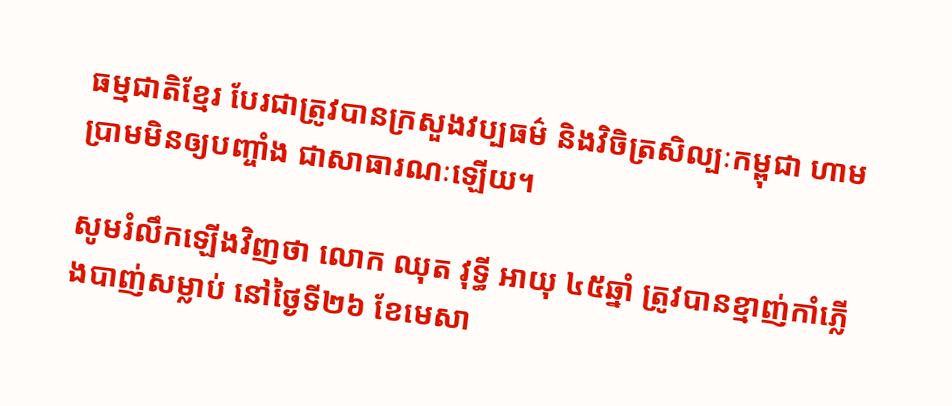ធម្មជាតិខ្មែរ បែរជាត្រូវបានក្រសួងវប្បធម៌ និងវិចិត្រសិល្បៈកម្ពុជា ហាមប្រាមមិនឲ្យបញ្ចាំង ជាសាធារណៈឡើយ។

សូមរំលឹកឡើងវិញថា លោក ឈុត វុទ្ធី អាយុ ៤៥ឆ្នាំ ត្រូវបានខ្មាញ់កាំភ្លើងបាញ់សម្លាប់ នៅថ្ងៃទី២៦ ខែមេសា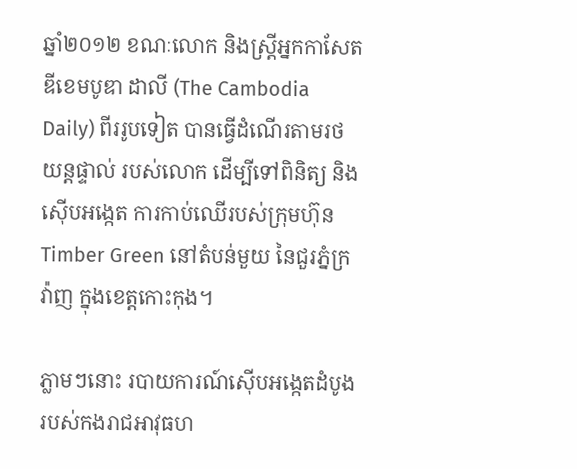ឆ្នាំ២០១២ ខណៈលោក និងស្រ្តីអ្នកកាសែត ឌីខេមបូឌា ដាលី (The Cambodia Daily) ពីររូបទៀត បានធ្វើដំណើរតាមរថយន្តផ្ទាល់ របស់លោក ដើម្បីទៅពិនិត្យ និងស៊ើបអង្កេត ការកាប់ឈើរបស់ក្រុមហ៊ុន Timber Green នៅតំបន់មួយ នៃជួរភ្នំក្រវ៉ាញ ក្នុងខេត្តកោះកុង។

ភ្លាមៗនោះ របាយការណ៍ស៊ើបអង្កេតដំបូង របស់កងរាជអាវុធហ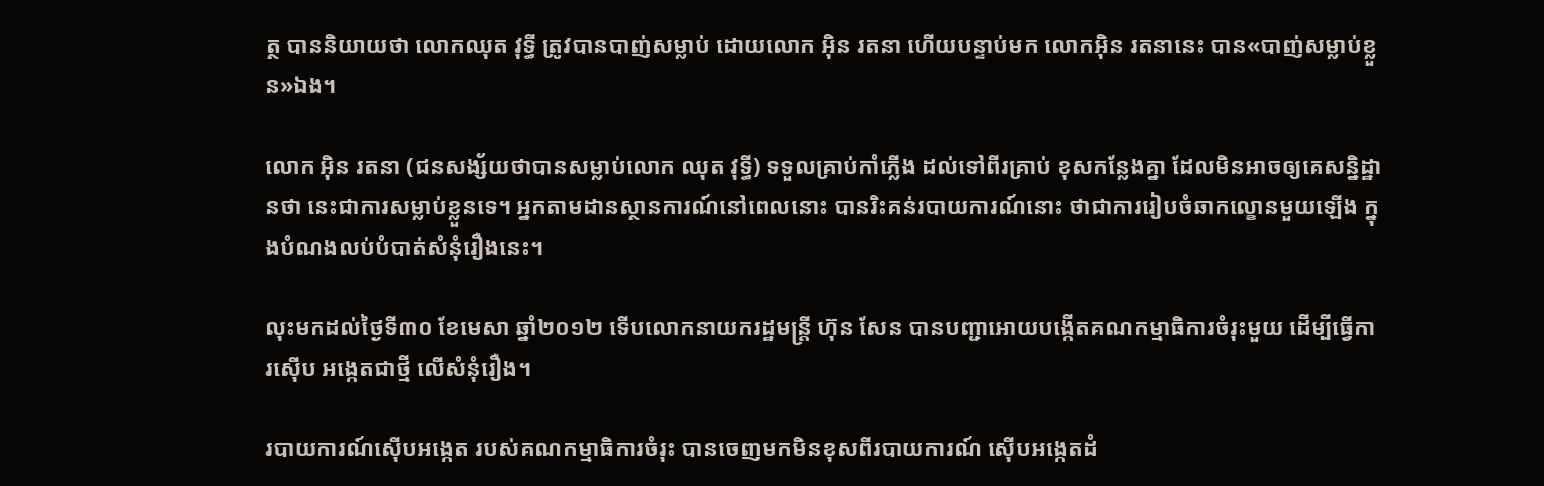ត្ថ បាននិយាយថា លោកឈុត វុទ្ធី ត្រូវបានបាញ់សម្លាប់ ដោយលោក អ៊ិន រតនា ហើយបន្ទាប់មក លោកអ៊ិន រតនានេះ បាន«បាញ់សម្លាប់ខ្លួន»ឯង។

លោក អ៊ិន រតនា (ជនសង្ស័យថាបានសម្លាប់លោក ឈុត វុទ្ធី) ទទួលគ្រាប់កាំភ្លើង ដល់ទៅពីរគ្រាប់ ខុសកន្លែងគ្នា ដែលមិនអាចឲ្យគេសន្និដ្ឋានថា នេះជាការសម្លាប់ខ្លួនទេ។ អ្នកតាមដានស្ថានការណ៍នៅពេលនោះ បានរិះគន់របាយការណ៍នោះ ថាជាការរៀបចំឆាកល្ខោនមួយឡើង ក្នុងបំណងលប់បំបាត់សំនុំរឿងនេះ។

លុះមកដល់ថ្ងៃទី៣០ ខែមេសា ឆ្នាំ២០១២ ទើបលោកនាយករដ្ឋមន្ត្រី ហ៊ុន សែន បានបញ្ជាអោយបង្កើតគណកម្មាធិការចំរុះមួយ ដើម្បីធ្វើការស៊ើប អង្កេតជាថ្មី លើសំនុំរឿង។

របាយការណ៍ស៊ើបអង្កេត របស់គណកម្មាធិការចំរុះ បានចេញមកមិនខុសពីរបាយការណ៍ ស៊ើបអង្កេតដំ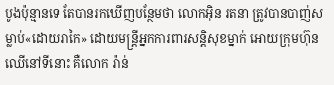បូងប៉ុន្មានទេ តែបានរកឃើញបន្ថែមថា លោកអ៊ិន រតនា ត្រូវបានបាញ់សម្លាប់«ដោយរាកៃ» ដោយមន្ត្រីអ្នកការពារសន្ដិសុខម្នាក់ អោយក្រុមហ៊ុនឈើនៅទីនោះ គឺលោក រ៉ាន់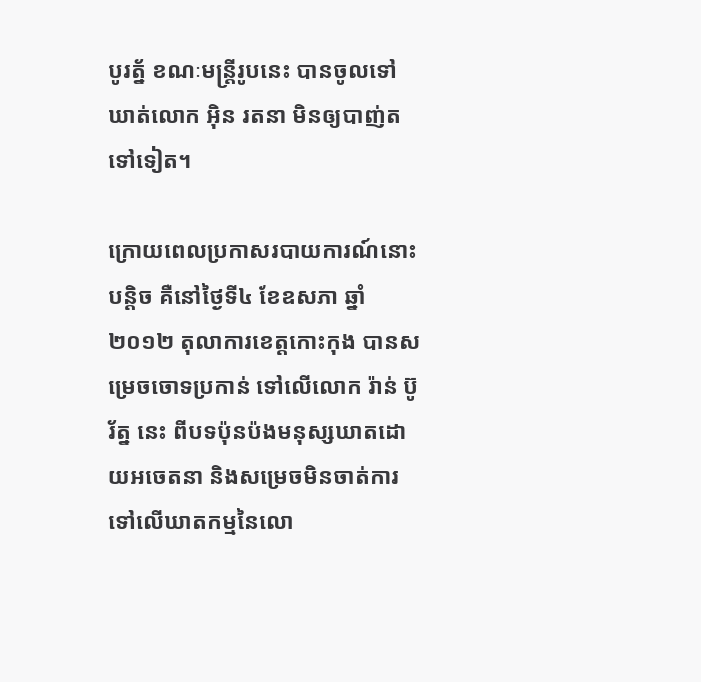បូរត្ន័ ខណៈមន្ត្រីរូបនេះ បានចូលទៅឃាត់លោក អ៊ិន រតនា មិនឲ្យបាញ់តទៅទៀត។

ក្រោយពេលប្រកាសរបាយការណ៍នោះបន្ដិច គឺនៅថ្ងៃទី៤ ខែឧសភា ឆ្នាំ២០១២ តុលាការខេត្តកោះកុង បានសម្រេចចោទប្រកាន់ ទៅលើលោក រ៉ាន់ ប៊ូរ័ត្ន នេះ ពីបទប៉ុនប៉ងមនុស្សឃាតដោយអចេតនា និងសម្រេចមិនចាត់ការ ទៅលើឃាតកម្មនៃលោ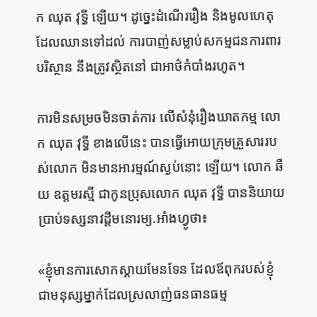ក ឈុត វុទ្ធី ឡើយ។ ដូច្នេះដំណើររឿង និងមូលហេតុ ដែលឈានទៅដល់ ការបាញ់សម្លាប់សកម្មជនការពារបរិស្ថាន នឹងត្រូវស្ថិតនៅ ជាអាថ៌កំបាំងរហូត។

ការមិនសម្រចមិនចាត់ការ លើសំនុំរឿងឃាតកម្ម លោក ឈុត វុទ្ធី ខាងលើនេះ បានធ្វើអោយក្រុមគ្រួសាររបស់លោក មិនមានអារម្មណ៍ស្ងប់នោះ ឡើយ។ លោក ឆឺយ ឧត្តមរស្មី ជាកូនប្រុសលោក ឈុត វុទ្ធី បាននិយាយប្រាប់ទស្សនាវដ្ដីមនោរម្យ.អាំងហ្វូថា៖

«ខ្ញុំមានការសោកស្តាយមែនទែន ដែលឪពុករបស់ខ្ញុំ ជាមនុស្សម្នាក់ដែលស្រលាញ់ធនធានធម្ម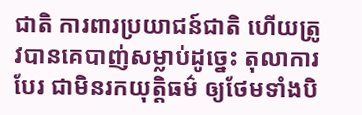ជាតិ ការពារប្រយាជន៍ជាតិ ហើយត្រូវបានគេបាញ់សម្លាប់ដូច្នេះ តុលាការបែរ ជាមិនរកយុត្តិធម៌ ឲ្យថែមទាំងបិ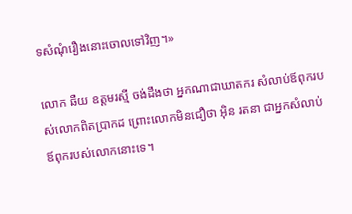ទសំណុំរឿងនោះចោលទៅវិញ។»

លោក ឆឺយ ឧត្ដមរស្មី ចង់ដឹងថា អ្នកណាជាឃាតករ សំលាប់ឪពុករបស់លោកពិតប្រាកដ ព្រោះលោកមិនជឿថា អ៊ិន រតនា ជាអ្នកសំលាប់ឪពុករបស់លោកនោះទេ។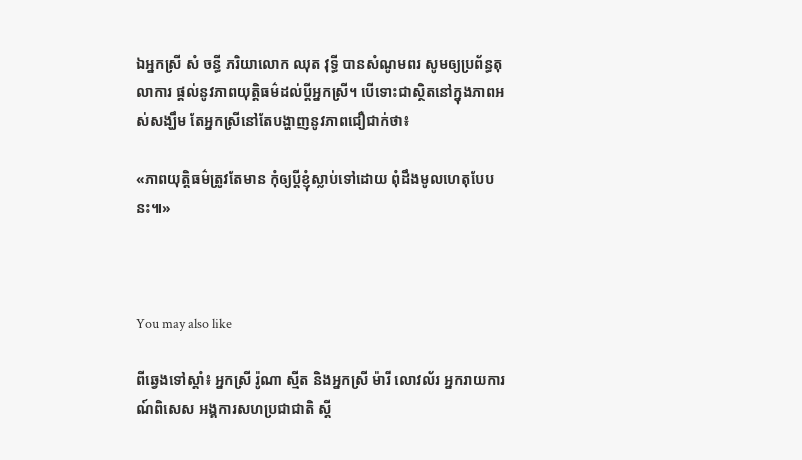ឯអ្នកស្រី សំ ចន្ធី ភរិយាលោក ឈុត វុទ្ធី បានសំណូមពរ សូមឲ្យប្រព័ន្ធតុលាការ ផ្តល់នូវភាពយុត្តិធម៌ដល់ប្តីអ្នកស្រី។ បើទោះជាស្ថិតនៅក្នុងភាពអស់សង្ឃឹម តែអ្នកស្រីនៅតែបង្ហាញនូវភាពជឿជាក់ថា៖

«ភាពយុត្តិធម៌ត្រូវតែមាន កុំឲ្យប្តីខ្ញុំស្លាប់ទៅដោយ ពុំដឹងមូលហេតុបែបនះ៕»



You may also like

ពីឆ្វេងទៅស្ដាំ៖ អ្នកស្រី រ៉ូណា ស្មីត និងអ្នកស្រី ម៉ារី លោវល័រ អ្នករាយការណ៍ពិសេស អង្គការសហប្រជាជាតិ ស្ដី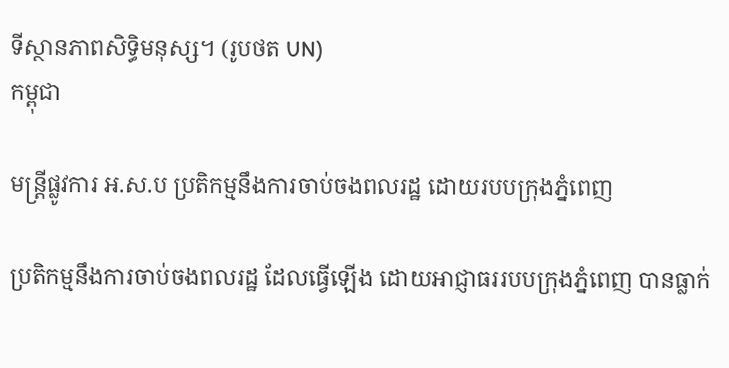ទីស្ថានភាពសិទ្ធិមនុស្ស។ (រូបថត UN)
កម្ពុជា

មន្ត្រីផ្លូវការ អ.ស.ប ប្រតិកម្មនឹងការចាប់ចងពលរដ្ឋ ដោយរបបក្រុងភ្នំពេញ

ប្រតិកម្មនឹងការចាប់ចងពលរដ្ឋ ដែលធ្វើឡើង ដោយអាជ្ញាធររបបក្រុងភ្នំពេញ បានធ្លាក់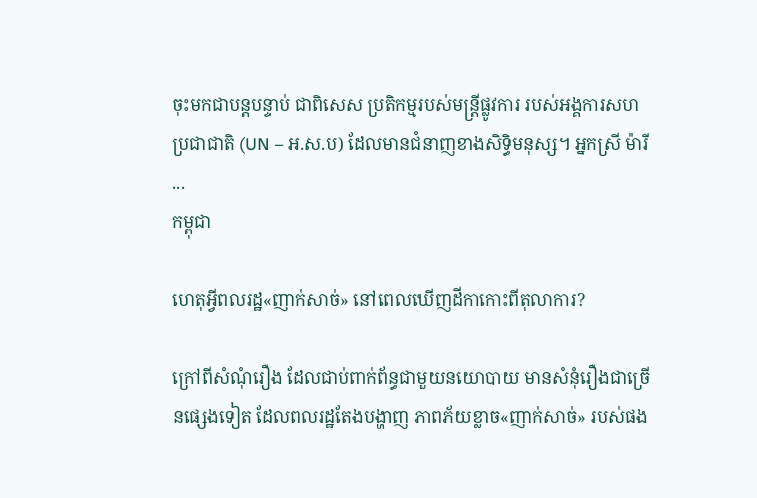ចុះមកជាបន្តបន្ទាប់ ជាពិសេស ប្រតិកម្មរបស់មន្ត្រីផ្លូវការ របស់អង្គការសហប្រជាជាតិ (UN – អ.ស.ប) ដែលមានជំនាញខាងសិទ្ធិមនុស្ស។ អ្នកស្រី ម៉ារី ...
កម្ពុជា

ហេតុអ្វីពលរដ្ឋ«ញាក់សាច់» នៅពេលឃើញដីកាកោះពីតុលាការ?

ក្រៅពីសំណុំរឿង ដែលជាប់ពាក់ព័ន្ធជាមួយនយោបាយ មានសំនុំរឿងជាច្រើនផ្សេងទៀត ដែលពលរដ្ឋតែងបង្ហាញ ភាពភ័យខ្លាច«ញាក់សាច់» របស់ផង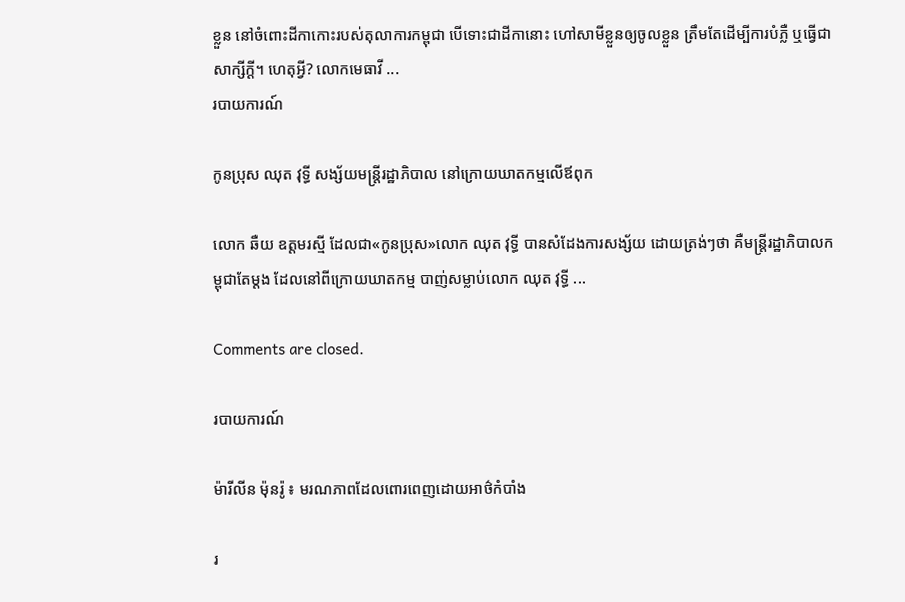ខ្លួន នៅចំពោះដីកាកោះរបស់តុលាការកម្ពុជា បើទោះជាដីកានោះ ហៅសាមីខ្លួនឲ្យចូលខ្លួន ត្រឹមតែដើម្បីការបំភ្លឺ ឬធ្វើជាសាក្សីក្ដី។ ហេតុអ្វី? លោកមេធាវី ...
របាយការណ៍

កូនប្រុស ឈុត វុទ្ធី សង្ស័យមន្ត្រីរដ្ឋាភិបាល នៅក្រោយឃាតកម្មលើឪពុក

លោក ឆឺយ ឧត្ដមរស្មី ដែលជា«កូនប្រុស»លោក ឈុត វុទ្ធី បានសំដែងការសង្ស័យ ដោយត្រង់ៗថា គឺមន្ត្រីរដ្ឋាភិបាលកម្ពុជាតែម្ដង ដែលនៅពីក្រោយឃាតកម្ម បាញ់សម្លាប់លោក ឈុត វុទ្ធី ...

Comments are closed.

របាយការណ៍

ម៉ារីលីន ម៉ុនរ៉ូ ៖ មរណភាពដែលពោរពេញដោយអាថ៌កំបាំង

រ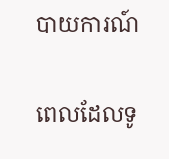បាយការណ៍

ពេលដែលទូ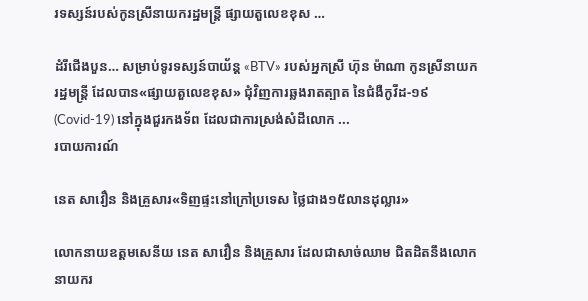រទស្សន៍របស់កូនស្រីនាយករដ្ឋមន្ត្រី ផ្សាយតួលេខខុស …

ដំរីជើងបួន… សម្រាប់ទូរទស្សន៍បាយ័ន្ដ «BTV» របស់អ្នកស្រី ហ៊ុន ម៉ាណា កូនស្រីនាយករដ្ឋមន្ត្រី ដែលបាន«ផ្សាយតួលេខខុស» ជុំវិញការឆ្លងរាតត្បាត នៃជំងឺកូវីដ-១៩ (Covid-19) នៅក្នុងជួរកងទ័ព ដែលជាការស្រង់សំដីលោក ...
របាយការណ៍

នេត សាវឿន និងគ្រួសារ«ទិញផ្ទះនៅក្រៅប្រទេស ថ្លៃជាង១៥លានដុល្លារ»

លោកនាយឧត្ដមសេនីយ នេត សាវឿន និងគ្រួសារ ដែលជាសាច់ឈាម ជិតដិតនឹងលោកនាយករ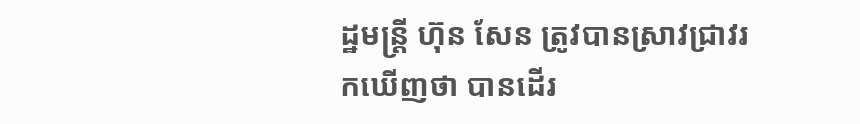ដ្ឋមន្ត្រី ហ៊ុន សែន ត្រូវបានស្រាវជ្រាវរកឃើញថា បានដើរ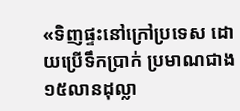«ទិញផ្ទះនៅក្រៅប្រទេស ដោយប្រើទឹកប្រាក់ ប្រមាណជាង ១៥លានដុល្លា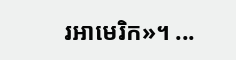រអាមេរិក»។ ...